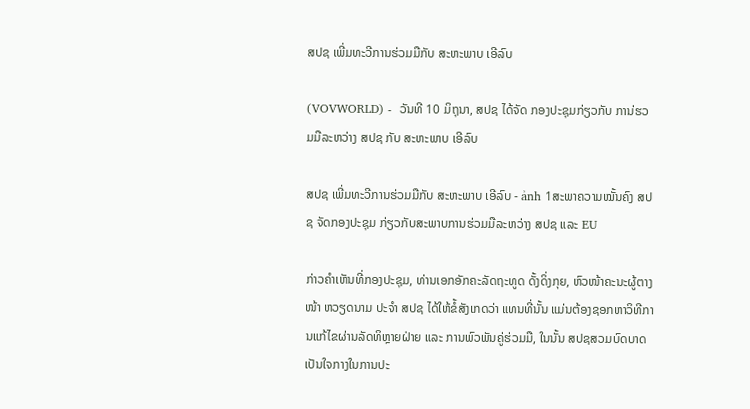ສປຊ ເພີ່ມທະວີການຮ່ວມມືກັບ ສະຫະພາບ ເອີລົບ

(VOVWORLD) -  ວັນທີ 10 ມິຖຸນາ, ສປຊ ໄດ້ຈັດ ກອງປະຊຸມກ່ຽວກັບ ການ່ຮວມມືລະຫວ່າງ ສປຊ ກັບ ສະຫະພາບ ເອີລົບ

ສປຊ ເພີ່ມທະວີການຮ່ວມມືກັບ ສະຫະພາບ ເອີລົບ - ảnh 1ສະພາຄວາມໝັ້ນຄົງ ສປຊ ຈັດກອງປະຊຸມ ກ່ຽວກັບສະພາບການຮ່ວມມືລະຫວ່າງ ສປຊ ແລະ EU

ກ່າວຄຳເຫັນທີ່ກອງປະຊຸມ, ທ່ານເອກອັກຄະລັດຖະທູດ ດັ້ງດິ່ງກຸຍ, ຫົວໜ້າຄະນະຜູ້ຕາງໜ້າ ຫວຽດນາມ ປະຈຳ ສປຊ ໄດ້ໃຫ້ຂໍ້ສັງເກດວ່າ ແທນທີ່ນັ້ນ ແມ່ນຕ້ອງຊອກຫາວິທີການແກ້ໄຂຜ່ານລັດທິຫຼາຍຝ່າຍ ແລະ ການພົວພັນຄູ່ຮ່ວມມື, ໃນນັ້ນ ສປຊສວມບົດບາດເປັນໃຈກາງໃນການປະ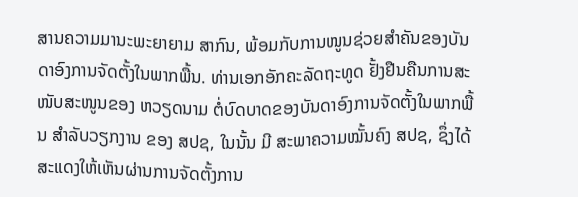ສານຄວາມມານະພະຍາຍາມ ສາກົນ, ພ້ອມກັບການໜູນຊ່ວຍສຳຄັນຂອງບັນດາອົງການຈັດຕັ້ງໃນພາກພື້ນ. ທ່ານເອກອັກຄະລັດຖະທູດ ຢັ້ງຢືນຄືນການສະໜັບສະໜູນຂອງ ຫວຽດນາມ ຕໍ່ບົດບາດຂອງບັນດາອົງການຈັດຕັ້ງໃນພາກພື້ນ ສຳລັບວຽກງານ ຂອງ ສປຊ, ໃນນັ້ນ ມີ ສະພາຄວາມໝັ້ນຄົງ ສປຊ, ຊຶ່ງໄດ້ສະແດງໃຫ້ເຫັນຜ່ານການຈັດຕັ້ງການ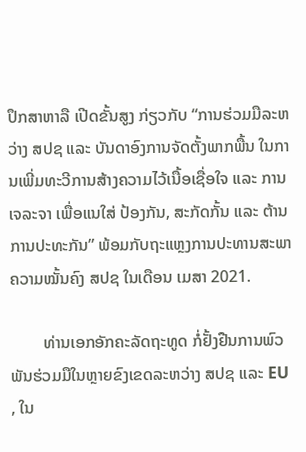ປຶກສາຫາລື ເປີດຂັ້ນສູງ ກ່ຽວກັບ “ການຮ່ວມມືລະຫວ່າງ ສປຊ ແລະ ບັນດາອົງການຈັດຕັ້ງພາກພື້ນ ໃນການເພີ່ມທະວີການສ້າງຄວາມໄວ້ເນື້ອເຊື່ອໃຈ ແລະ ການເຈລະຈາ ເພື່ອແນໃສ່ ປ້ອງກັນ, ສະກັດກັ້ນ ແລະ ຕ້ານການປະທະກັນ” ພ້ອມກັບຖະແຫຼງການປະທານສະພາຄວາມໝັ້ນຄົງ ສປຊ ໃນເດືອນ ເມສາ 2021.

        ທ່ານເອກອັກຄະລັດຖະທູດ ກໍ່ຢັ້ງຢືນການພົວພັນຮ່ວມມືໃນຫຼາຍຂົງເຂດລະຫວ່າງ ສປຊ ແລະ EU , ໃນ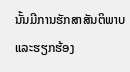ນັ້ນມີການຮັກສາສັນຕິພາບ ແລະຮຽກຮ້ອງ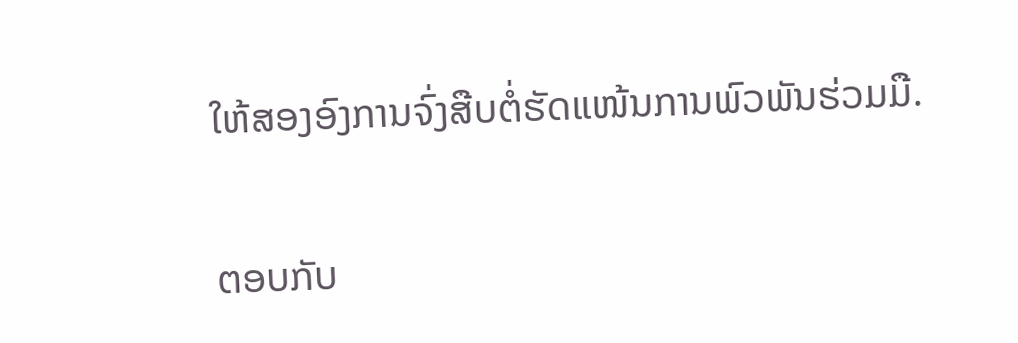ໃຫ້ສອງອົງການຈົ່ງສືບຕໍ່ຮັດແໜ້ນການພົວພັນຮ່ວມມື.

ຕອບກັບ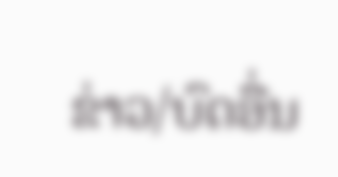ຂ່າວ/ບົດອື່ນ